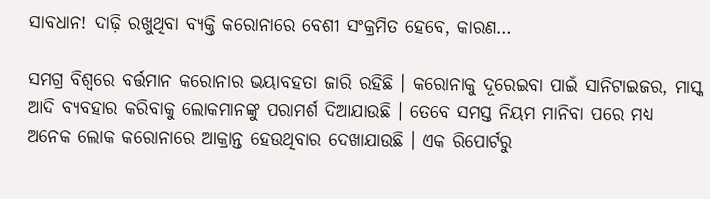ସାବଧାନ! ଦାଢ଼ି ରଖୁଥିବା ବ୍ୟକ୍ତି କରୋନାରେ ବେଶୀ ସଂକ୍ରମିତ ହେବେ, କାରଣ…

ସମଗ୍ର ବିଶ୍ୱରେ ବର୍ତ୍ତମାନ କରୋନାର ଭୟାବହତା ଜାରି ରହିଛି । କରୋନାକୁ ଦୂରେଇବା ପାଇଁ ସାନିଟାଇଜର, ମାସ୍କ ଆଦି ବ୍ୟବହାର କରିବାକୁ ଲୋକମାନଙ୍କୁ ପରାମର୍ଶ ଦିଆଯାଉଛି । ତେବେ ସମସ୍ତ ନିୟମ ମାନିବା ପରେ ମଧ୍ୟ ଅନେକ ଲୋକ କରୋନାରେ ଆକ୍ରାନ୍ତ ହେଉଥିବାର ଦେଖାଯାଉଛି । ଏକ ରିପୋର୍ଟରୁ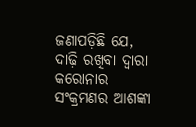ଜଣାପଡ଼ିଛି ଯେ, ଦାଢ଼ି ରଖିବା ଦ୍ୱାରା କରୋନାର ସଂକ୍ରମଣର ଆଶଙ୍କା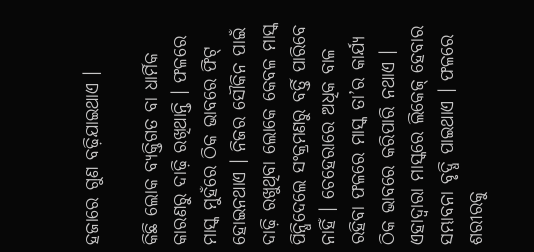ହଜାରେ ଗୁଣ ବଢ଼ିଯାଇଥାଏ ।

କିଛି ଲୋକ ବ୍ୟକ୍ତିଗତ ବା ଧାର୍ମିକ କାରଣରୁ ଦାଢ଼ି ରଖିଥାନ୍ତି । ଫଳରେ ମାସ୍କ ମୁହଁରେ ଠିକ ଭାବରେ ଫିଟ୍ ହୋଇନଥାଏ । ନିଜର ସୌକିନ ପାଇଁ ଦାଢ଼ି ରଖୁଥିବା ଲୋକେ କେବଳ ମାସ୍କ ପିନ୍ଧିଦେଲେ ସଂକ୍ରମଣରୁ ବର୍ତ୍ତି ପାରିବେ ନାହିଁ । ଚେହେରାରେ ଅଧିକ ବାଳ ରହିବା ଫଳରେ ମାସ୍କ ତା’ର କାର୍ଯ୍ୟ ଠିକ ଭାବରେ କରିପାରି ନଥାଏ । ଏହାଦ୍ୱାରା ମାସ୍କରେ ଲିକେଜ୍ ହେବାର ସମ୍ଭାବନା ବୃଦ୍ଧି ପାଇଥାଏ । ଫଳରେ ଶରୀରକୁ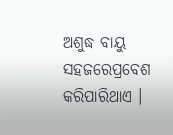ଅଶୁଦ୍ଧ ବାୟୁ ସହଜରେପ୍ରବେଶ କରିପାରିଥାଏ ।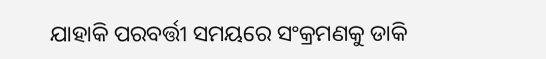ଯାହାକି ପରବର୍ତ୍ତୀ ସମୟରେ ସଂକ୍ରମଣକୁ ଡାକି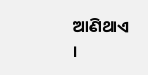ଆଣିଥାଏ ।